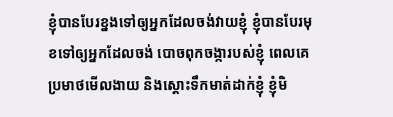ខ្ញុំបានបែរខ្នងទៅឲ្យអ្នកដែលចង់វាយខ្ញុំ ខ្ញុំបានបែរមុខទៅឲ្យអ្នកដែលចង់ បោចពុកចង្ការបស់ខ្ញុំ ពេលគេប្រមាថមើលងាយ និងស្ដោះទឹកមាត់ដាក់ខ្ញុំ ខ្ញុំមិ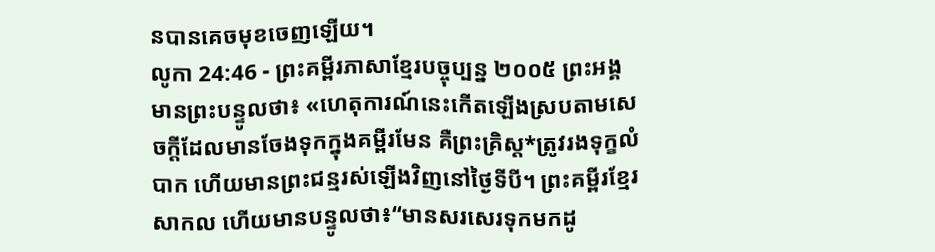នបានគេចមុខចេញឡើយ។
លូកា 24:46 - ព្រះគម្ពីរភាសាខ្មែរបច្ចុប្បន្ន ២០០៥ ព្រះអង្គមានព្រះបន្ទូលថា៖ «ហេតុការណ៍នេះកើតឡើងស្របតាមសេចក្ដីដែលមានចែងទុកក្នុងគម្ពីរមែន គឺព្រះគ្រិស្ត*ត្រូវរងទុក្ខលំបាក ហើយមានព្រះជន្មរស់ឡើងវិញនៅថ្ងៃទីបី។ ព្រះគម្ពីរខ្មែរសាកល ហើយមានបន្ទូលថា៖“មានសរសេរទុកមកដូ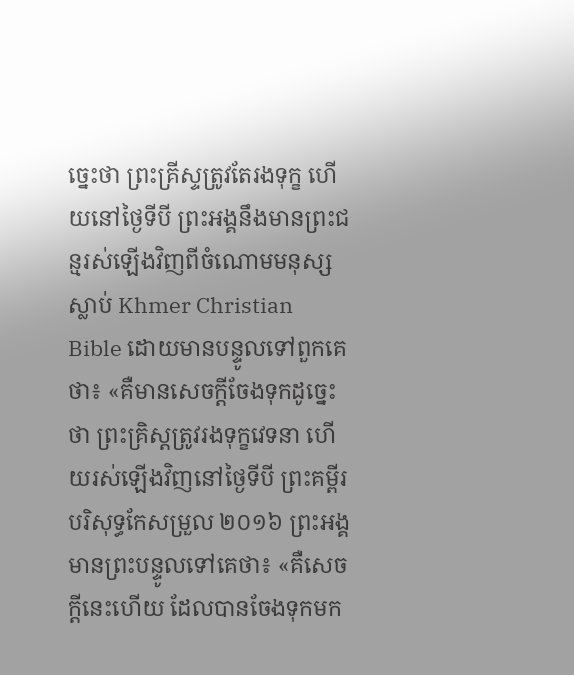ច្នេះថា ព្រះគ្រីស្ទត្រូវតែរងទុក្ខ ហើយនៅថ្ងៃទីបី ព្រះអង្គនឹងមានព្រះជន្មរស់ឡើងវិញពីចំណោមមនុស្សស្លាប់ Khmer Christian Bible ដោយមានបន្ទូលទៅពួកគេថា៖ «គឺមានសេចក្ដីចែងទុកដូច្នេះថា ព្រះគ្រិស្ដត្រូវរងទុក្ខវេទនា ហើយរស់ឡើងវិញនៅថ្ងៃទីបី ព្រះគម្ពីរបរិសុទ្ធកែសម្រួល ២០១៦ ព្រះអង្គមានព្រះបន្ទូលទៅគេថា៖ «គឺសេចក្តីនេះហើយ ដែលបានចែងទុកមក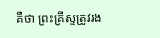គឺថា ព្រះគ្រីស្ទត្រូវរង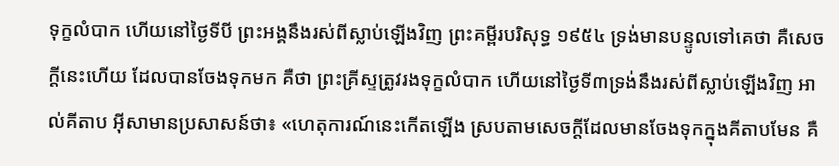ទុក្ខលំបាក ហើយនៅថ្ងៃទីបី ព្រះអង្គនឹងរស់ពីស្លាប់ឡើងវិញ ព្រះគម្ពីរបរិសុទ្ធ ១៩៥៤ ទ្រង់មានបន្ទូលទៅគេថា គឺសេចក្ដីនេះហើយ ដែលបានចែងទុកមក គឺថា ព្រះគ្រីស្ទត្រូវរងទុក្ខលំបាក ហើយនៅថ្ងៃទី៣ទ្រង់នឹងរស់ពីស្លាប់ឡើងវិញ អាល់គីតាប អ៊ីសាមានប្រសាសន៍ថា៖ «ហេតុការណ៍នេះកើតឡើង ស្របតាមសេចក្ដីដែលមានចែងទុកក្នុងគីតាបមែន គឺ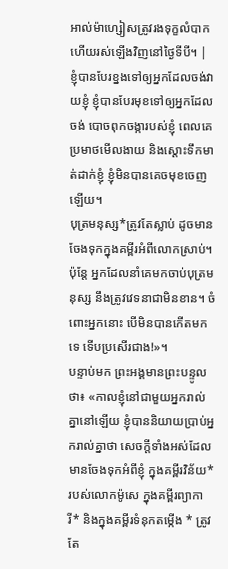អាល់ម៉ាហ្សៀសត្រូវរងទុក្ខលំបាក ហើយរស់ឡើងវិញនៅថ្ងៃទីបី។ |
ខ្ញុំបានបែរខ្នងទៅឲ្យអ្នកដែលចង់វាយខ្ញុំ ខ្ញុំបានបែរមុខទៅឲ្យអ្នកដែលចង់ បោចពុកចង្ការបស់ខ្ញុំ ពេលគេប្រមាថមើលងាយ និងស្ដោះទឹកមាត់ដាក់ខ្ញុំ ខ្ញុំមិនបានគេចមុខចេញឡើយ។
បុត្រមនុស្ស*ត្រូវតែស្លាប់ ដូចមានចែងទុកក្នុងគម្ពីរអំពីលោកស្រាប់។ ប៉ុន្តែ អ្នកដែលនាំគេមកចាប់បុត្រមនុស្ស នឹងត្រូវវេទនាជាមិនខាន។ ចំពោះអ្នកនោះ បើមិនបានកើតមកទេ ទើបប្រសើរជាង!»។
បន្ទាប់មក ព្រះអង្គមានព្រះបន្ទូលថា៖ «កាលខ្ញុំនៅជាមួយអ្នករាល់គ្នានៅឡើយ ខ្ញុំបាននិយាយប្រាប់អ្នករាល់គ្នាថា សេចក្ដីទាំងអស់ដែលមានចែងទុកអំពីខ្ញុំ ក្នុងគម្ពីរវិន័យ*របស់លោកម៉ូសេ ក្នុងគម្ពីរព្យាការី* និងក្នុងគម្ពីរទំនុកតម្កើង * ត្រូវតែ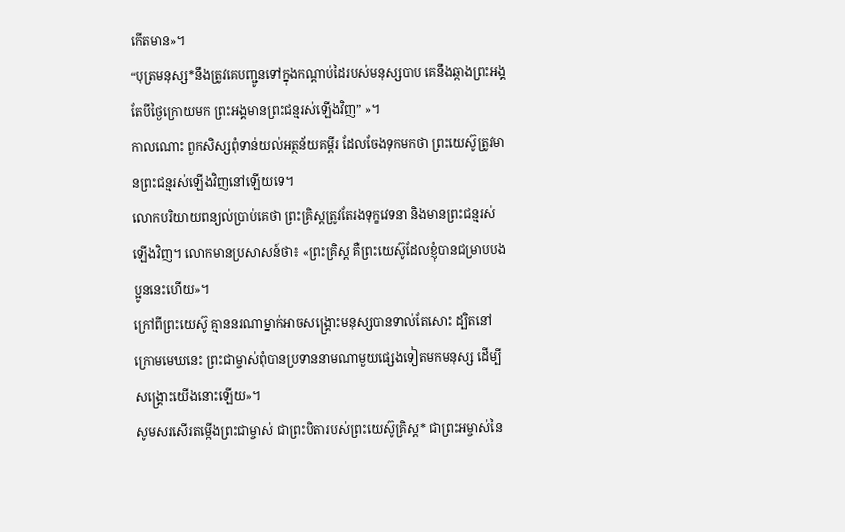កើតមាន»។
“បុត្រមនុស្ស*នឹងត្រូវគេបញ្ជូនទៅក្នុងកណ្ដាប់ដៃរបស់មនុស្សបាប គេនឹងឆ្កាងព្រះអង្គ តែបីថ្ងៃក្រោយមក ព្រះអង្គមានព្រះជន្មរស់ឡើងវិញ” »។
កាលណោះ ពួកសិស្សពុំទាន់យល់អត្ថន័យគម្ពីរ ដែលចែងទុកមកថា ព្រះយេស៊ូត្រូវមានព្រះជន្មរស់ឡើងវិញនៅឡើយទេ។
លោកបរិយាយពន្យល់ប្រាប់គេថា ព្រះគ្រិស្តត្រូវតែរងទុក្ខវេទនា និងមានព្រះជន្មរស់ឡើងវិញ។ លោកមានប្រសាសន៍ថា៖ «ព្រះគ្រិស្ត គឺព្រះយេស៊ូដែលខ្ញុំបានជម្រាបបងប្អូននេះហើយ»។
ក្រៅពីព្រះយេស៊ូ គ្មាននរណាម្នាក់អាចសង្គ្រោះមនុស្សបានទាល់តែសោះ ដ្បិតនៅក្រោមមេឃនេះ ព្រះជាម្ចាស់ពុំបានប្រទាននាមណាមួយផ្សេងទៀតមកមនុស្ស ដើម្បីសង្គ្រោះយើងនោះឡើយ»។
សូមសរសើរតម្កើងព្រះជាម្ចាស់ ជាព្រះបិតារបស់ព្រះយេស៊ូគ្រិស្ត* ជាព្រះអម្ចាស់នៃ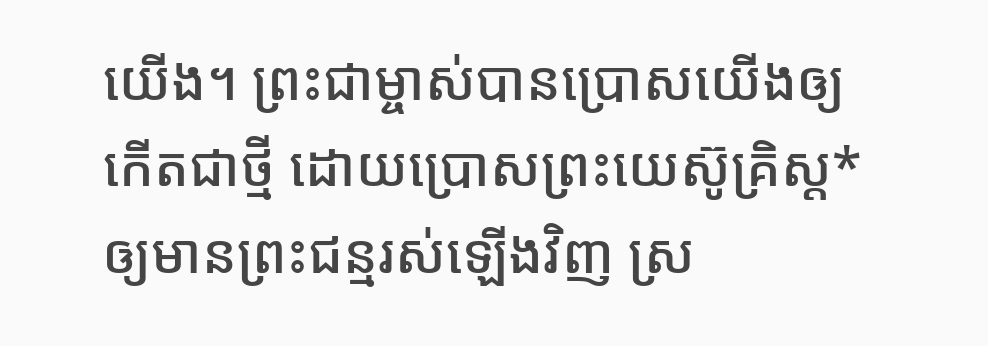យើង។ ព្រះជាម្ចាស់បានប្រោសយើងឲ្យកើតជាថ្មី ដោយប្រោសព្រះយេស៊ូគ្រិស្ត*ឲ្យមានព្រះជន្មរស់ឡើងវិញ ស្រ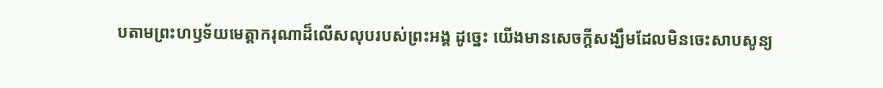បតាមព្រះហឫទ័យមេត្តាករុណាដ៏លើសលុបរបស់ព្រះអង្គ ដូច្នេះ យើងមានសេចក្ដីសង្ឃឹមដែលមិនចេះសាបសូន្យ